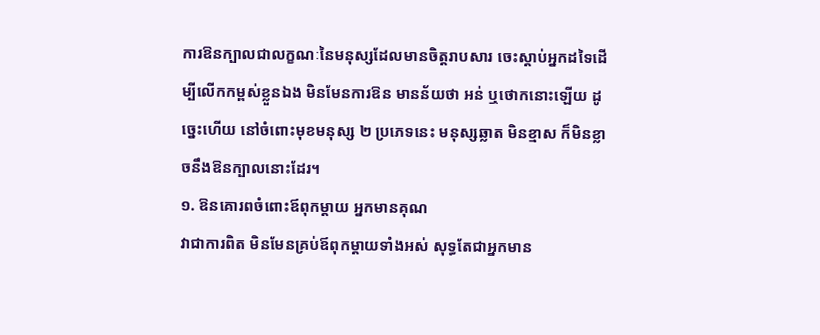ការឱនក្បាលជាលក្ខណៈនៃមនុស្សដែលមានចិត្តរាបសារ ចេះស្តាប់អ្នកដទៃដើម្បីលើកកម្ពស់ខ្លួនឯង មិនមែនការឱន មានន័យថា អន់ ឬថោកនោះឡើយ ដូច្នេះហើយ នៅចំពោះមុខមនុស្ស ២ ប្រភេទនេះ មនុស្សឆ្លាត មិនខ្មាស ក៏មិនខ្លាចនឹងឱនក្បាលនោះដែរ។
១. ឱនគោរពចំពោះឪពុកម្តាយ អ្នកមានគុណ
វាជាការពិត មិនមែនគ្រប់ឪពុកម្ដាយទាំងអស់ សុទ្ធតែជាអ្នកមាន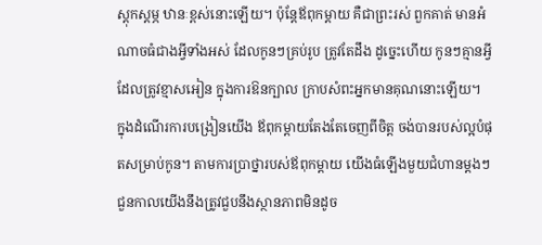ស្ដុកស្ដម្ភ ឋានៈខ្ពស់នោះឡើយ។ ប៉ុន្តែឪពុកម្ដាយ គឺជាព្រះរស់ ពួកគាត់ មានអំណាចធំជាងអ្វីទាំងអស់ ដែលកូនៗគ្រប់រូប ត្រូវតែដឹង ដូច្នេះហើយ កូនៗគ្មានអ្វីដែលត្រូវខ្មាសអៀន ក្នុងការឱនក្បាល ក្រាបសំពះអ្នកមានគុណនោះឡើយ។
ក្នុងដំណើរការបង្រៀនយើង ឪពុកម្តាយតែងតែចេញពីចិត្ត ចង់បានរបស់ល្អបំផុតសម្រាប់កូន។ តាមការប្រាថ្នារបស់ឪពុកម្ដាយ យើងធំឡើងមួយជំហានម្ដងៗ ជួនកាលយើងនឹងត្រូវជួបនឹងស្ថានភាពមិនដូច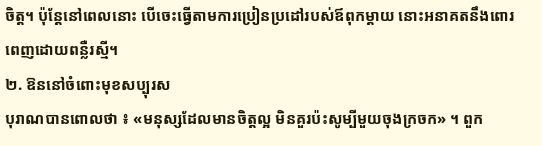ចិត្ត។ ប៉ុន្តែនៅពេលនោះ បើចេះធ្វើតាមការប្រៀនប្រដៅរបស់ឪពុកម្តាយ នោះអនាគតនឹងពោរពេញដោយពន្លឺរស្មី។
២. ឱននៅចំពោះមុខសប្បុរស
បុរាណបានពោលថា ៖ «មនុស្សដែលមានចិត្តល្អ មិនគួរប៉ះសូម្បីមួយចុងក្រចក» ។ ពួក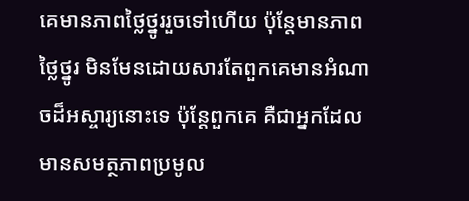គេមានភាពថ្លៃថ្នូររួចទៅហើយ ប៉ុន្តែមានភាពថ្លៃថ្នូរ មិនមែនដោយសារតែពួកគេមានអំណាចដ៏អស្ចារ្យនោះទេ ប៉ុន្តែពួកគេ គឺជាអ្នកដែលមានសមត្ថភាពប្រមូល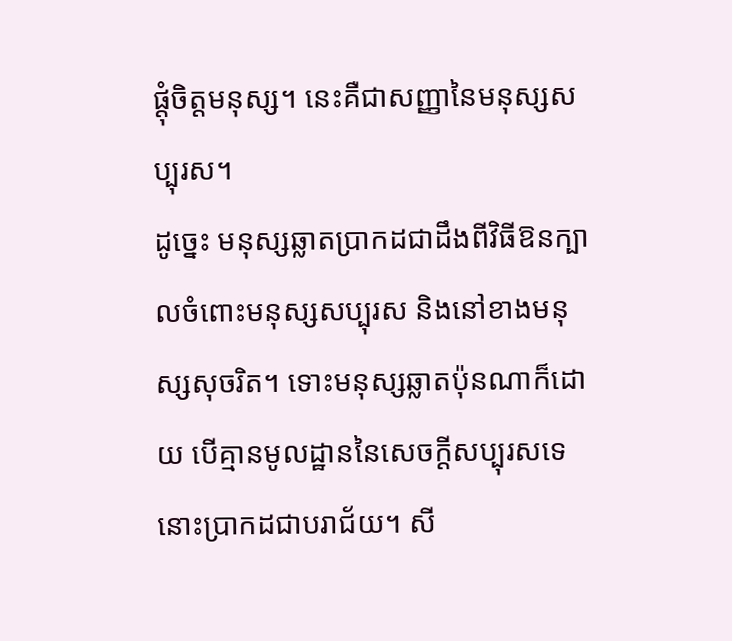ផ្តុំចិត្តមនុស្ស។ នេះគឺជាសញ្ញានៃមនុស្សសប្បុរស។
ដូច្នេះ មនុស្សឆ្លាតប្រាកដជាដឹងពីវិធីឱនក្បាលចំពោះមនុស្សសប្បុរស និងនៅខាងមនុស្សសុចរិត។ ទោះមនុស្សឆ្លាតប៉ុនណាក៏ដោយ បើគ្មានមូលដ្ឋាននៃសេចក្ដីសប្បុរសទេ នោះប្រាកដជាបរាជ័យ។ សី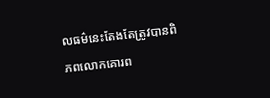លធម៌នេះតែងតែត្រូវបានពិភពលោកគោរព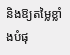និងឱ្យតម្លៃខ្លាំងបំផុ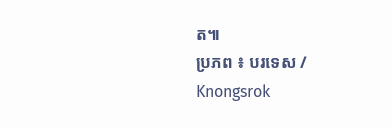ត៕
ប្រភព ៖ បរទេស / Knongsrok